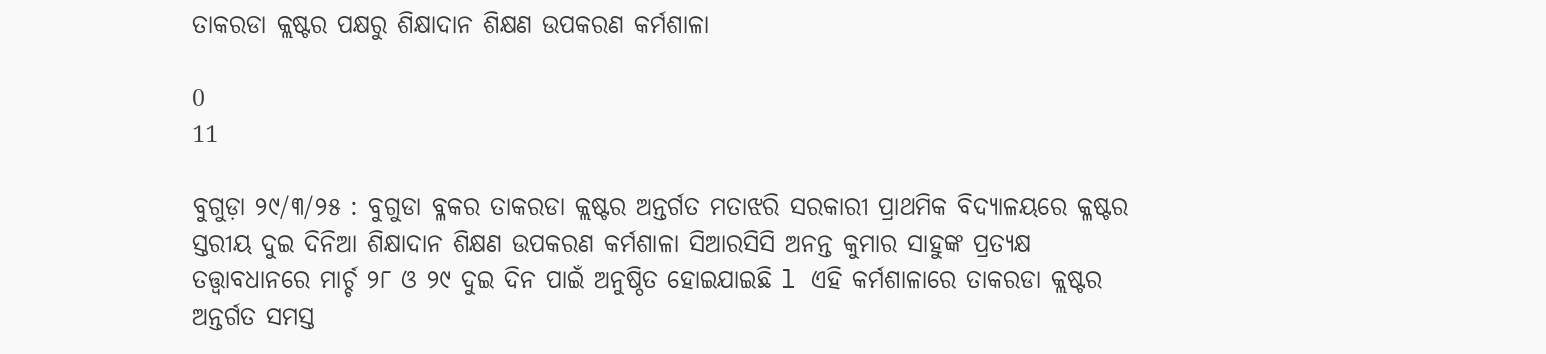ତାକରଡା କ୍ଲଷ୍ଟର ପକ୍ଷରୁ ଶିକ୍ଷାଦାନ ଶିକ୍ଷଣ ଉପକରଣ କର୍ମଶାଳା

0
11

ବୁଗୁଡ଼ା ୨୯/୩/୨୫ : ବୁଗୁଡା ବ୍ଳକର ତାକରଡା କ୍ଲଷ୍ଟର ଅନ୍ତର୍ଗତ ମତାଝରି ସରକାରୀ ପ୍ରାଥମିକ ବିଦ୍ୟାଳୟରେ କ୍ଳଷ୍ଟର ସ୍ତରୀୟ ଦୁଇ ଦିନିଆ ଶିକ୍ଷାଦାନ ଶିକ୍ଷଣ ଉପକରଣ କର୍ମଶାଳା ସିଆରସିସି ଅନନ୍ତ କୁମାର ସାହୁଙ୍କ ପ୍ରତ୍ୟକ୍ଷ ତତ୍ତ୍ୱାବଧାନରେ ମାର୍ଚ୍ଚ ୨୮ ଓ ୨୯ ଦୁଇ ଦିନ ପାଇଁ ଅନୁଷ୍ଠିତ ହୋଇଯାଇଛି l ଏହି କର୍ମଶାଳାରେ ତାକରଡା କ୍ଲଷ୍ଟର ଅନ୍ତର୍ଗତ ସମସ୍ତ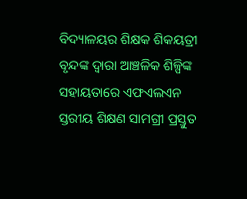ବିଦ୍ୟାଳୟର ଶିକ୍ଷକ ଶିକୟତ୍ରୀ ବୃନ୍ଦଙ୍କ ଦ୍ବାରା ଆଞ୍ଚଳିକ ଶିଳ୍ପିଙ୍କ ସହାୟତାରେ ଏଫଏଲଏନ ସ୍ତରୀୟ ଶିକ୍ଷଣ ସାମଗ୍ରୀ ପ୍ରସ୍ତୁତ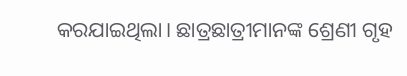କରଯାଇଥିଲା। ଛାତ୍ରଛାତ୍ରୀମାନଙ୍କ ଶ୍ରେଣୀ ଗୃହ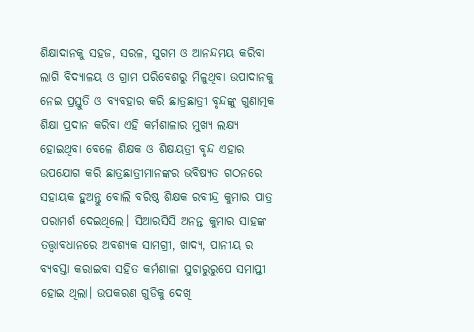ଶିକ୍ଷାଦାନକୁ ସହଜ, ସରଳ, ସୁଗମ ଓ ଆନନ୍ଦମୟ କରିବା ଲାଗି ବିଦ୍ୟାଳୟ ଓ ଗ୍ରାମ ପରିବେଶରୁ ମିଳୁଥିବା ଉପାଦାନକୁ ନେଇ ପ୍ରସ୍ତୁତି ଓ ବ୍ୟବହାର କରି ଛାତ୍ରଛାତ୍ରୀ ବୃନ୍ଦଙ୍କୁ ଗୁଣାତ୍ମକ ଶିକ୍ଷା ପ୍ରଦାନ କରିବା ଏହି କର୍ମଶାଳାର ମୁଖ୍ୟ ଲକ୍ଷ୍ୟ ହୋଇଥିବା ବେଳେ ଶିକ୍ଷକ ଓ ଶିକ୍ଷୟତ୍ରୀ ବୃନ୍ଦ ଏହାର ଉପଯୋଗ କରି ଛାତ୍ରଛାତ୍ରୀମାନଙ୍କର ଭବିଷ୍ୟତ ଗଠନରେ ସହାୟକ ହୁଅନ୍ତୁ ବୋଲି ବରିଷ୍ଠ ଶିକ୍ଷକ ରବୀନ୍ଦ୍ର କୁମାର ପାତ୍ର ପରାମର୍ଶ ଦେଇଥିଲେ। ସିଆରସିସି ଅନନ୍ତ କୁମାର ସାହଙ୍କ ତତ୍ତ୍ୱାବଧାନରେ ଅବଶ୍ୟକ ସାମଗ୍ରୀ, ଖାଦ୍ୟ, ପାନୀୟ ର ବ୍ୟବସ୍ତା କରାଇବା ସହିତ କର୍ମଶାଳା ସୁଚାରୁରୁପେ ସମାପ୍ତୀ ହୋଇ ଥିଲା। ଉପକରଣ ଗୁଡିକୁ ଦେଖି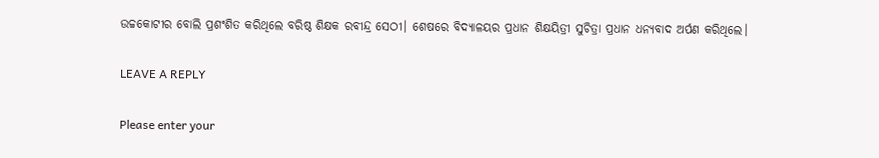ଉଚ୍ଚକୋଟୀର ବୋଲି ପ୍ରଶଂଶିତ କରିଥିଲେ ବରିଷ୍ଠ ଶିକ୍ଷକ ରବୀନ୍ଦ୍ର ସେଠୀ। ଶେଷରେ ବିଦ୍ୟାଳୟର ପ୍ରଧାନ ଶିକ୍ଷୟିତ୍ରୀ ସୁଚିତ୍ରା ପ୍ରଧାନ ଧନ୍ୟବାଦ ଅର୍ପଣ କରିଥିଲେ।

LEAVE A REPLY

Please enter your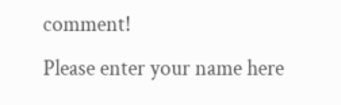comment!
Please enter your name here